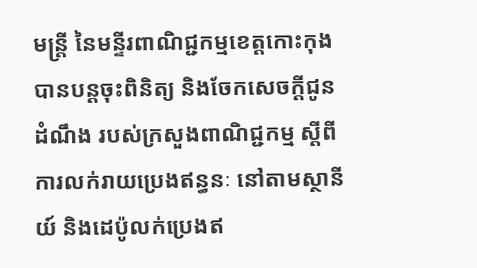មន្ត្រី នៃមន្ទីរពាណិជ្ជកម្មខេត្តកោះកុង បានបន្តចុះពិនិត្យ និងចែកសេចក្តីជូនដំណឹង របស់ក្រសួងពាណិជ្ជកម្ម ស្តីពីការលក់រាយប្រេងឥន្ធនៈ នៅតាមស្ថានីយ៍ និងដេប៉ូលក់ប្រេងឥ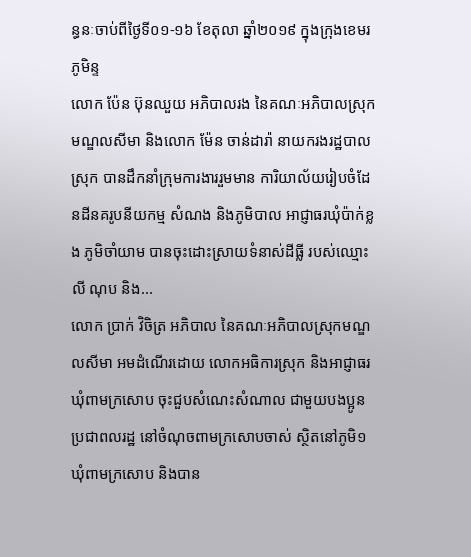ន្ធនៈចាប់ពីថ្ងៃទី០១-១៦ ខែតុលា ឆ្នាំ២០១៩ ក្នុងក្រុងខេមរភូមិន្ទ
លោក ប៉ែន ប៊ុនឈួយ អភិបាលរង នៃគណៈអភិបាលស្រុកមណ្ឌលសីមា និងលោក ម៉ែន ចាន់ដារ៉ា នាយករងរដ្ឋបាលស្រុក បានដឹកនាំក្រុមការងាររួមមាន ការិយាល័យរៀបចំដែនដីនគរូបនីយកម្ម សំណង និងភូមិបាល អាជ្ញាធរឃុំប៉ាក់ខ្លង ភូមិចាំយាម បានចុះដោះស្រាយទំនាស់ដីធ្លី របស់ឈ្មោះ លី ណុប និង...
លោក ប្រាក់ វិចិត្រ អភិបាល នៃគណៈអភិបាលស្រុកមណ្ឌលសីមា អមដំណើរដោយ លោកអធិការស្រុក និងអាជ្ញាធរឃុំពាមក្រសោប ចុះជួបសំណេះសំណាល ជាមួយបងប្អូនប្រជាពលរដ្ឋ នៅចំណុចពាមក្រសោបចាស់ ស្ថិតនៅភូមិ១ ឃុំពាមក្រសោប និងបាន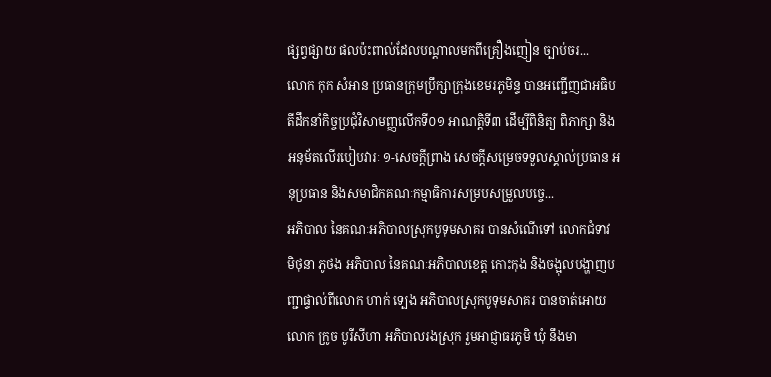ផ្សព្វផ្សាយ ផលប៉ះពាល់ដែលបណ្តាលមកពីគ្រឿងញៀន ច្បាប់ចរ...
លោក កុក សំអាន ប្រធានក្រុមប្រឹក្សាក្រុងខេមរភូមិន្ទ បានអញ្ជើញជាអធិបតីដឹកនាំកិច្ចប្រជុំវិសាមញ្ញលើកទី០១ អាណត្តិទី៣ ដើម្បីពិនិត្យ ពិភាក្សា និងអនុម័តលើរបៀបវារៈ ១-សេចក្តីព្រាង សេចក្តីសម្រេចទទួលស្គាល់ប្រធាន អនុប្រធាន និងសមាជិកគណៈកម្មាធិការសម្របសម្រួលបច្ចេ...
អភិបាល នៃគណៈអភិបាលស្រុកបូទុមសាគរ បានសំណើទៅ លោកជំទាវ មិថុនា ភូថង អភិបាល នៃគណៈអភិបាលខេត្ត កោះកុង និងចង្អុលបង្ហាញបញ្ជាផ្ទាល់ពីលោក ហាក់ ទ្បេង អភិបាលស្រុកបូទុមសាគរ បានចាត់អោយលោក ក្រូច បូរីសីហា អភិបាលរងស្រុក រួមអាជ្ញាធរភូមិ ឃុំ នឹងមា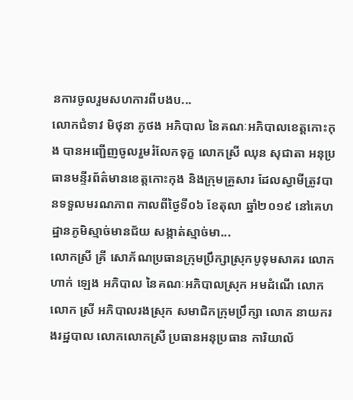នការចូលរួមសហការពីបងប...
លោកជំទាវ មិថុនា ភូថង អភិបាល នៃគណៈអភិបាលខេត្តកោះកុង បានអញ្ជើញចូលរួមរំលែកទុក្ខ លោកស្រី ឈុន សុជាតា អនុប្រធានមន្ទីរព័ត៌មានខេត្តកោះកុង និងក្រុមគ្រួសារ ដែលស្វាមីត្រូវបានទទួលមរណភាព កាលពីថ្ងៃទី០៦ ខែតុលា ឆ្នាំ២០១៩ នៅគេហដ្ឋានភូមិស្មាច់មានជ័យ សង្កាត់ស្មាច់មា...
លោកស្រី គ្រី សោភ័ណប្រធានក្រុមប្រឹក្សាស្រុកបូទុមសាគរ លោក ហាក់ ឡេង អភិបាល នៃគណៈអភិបាលស្រុក អមដំណើ លោកលោក ស្រី អភិបាលរងស្រុក សមាជិកក្រុមប្រឹក្សា លោក នាយករងរដ្ឋបាល លោកលោកស្រី ប្រធានអនុប្រធាន ការិយាល័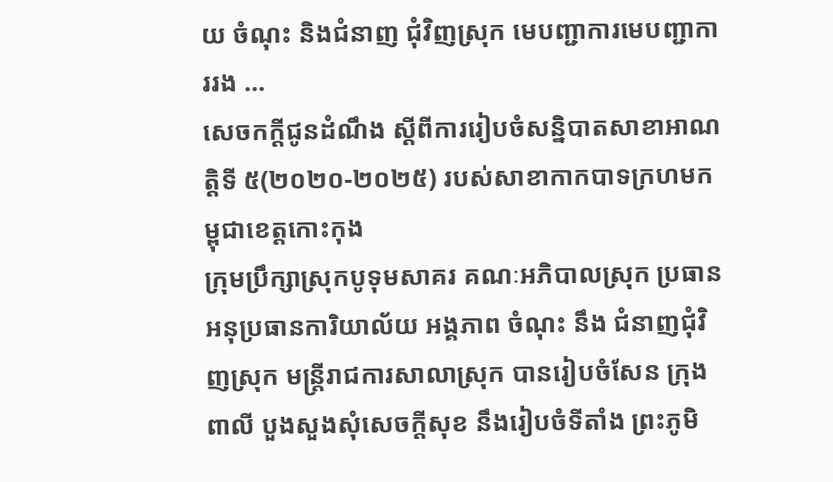យ ចំណុះ និងជំនាញ ជុំវិញស្រុក មេបញ្ជាការមេបញ្ជាការរង ...
សេចកក្តីជូនដំណឹង ស្ដីពីការរៀបចំសន្និបាតសាខាអាណត្តិទី ៥(២០២០-២០២៥) របស់សាខាកាកបាទក្រហមកម្ពុជាខេត្តកោះកុង
ក្រុមប្រឹក្សាស្រុកបូទុមសាគរ គណៈអភិបាលស្រុក ប្រធាន អនុប្រធានការិយាល័យ អង្គភាព ចំណុះ នឹង ជំនាញជុំវិញស្រុក មន្ត្រីរាជការសាលាស្រុក បានរៀបចំសែន ក្រុងពាលី បួងសួងសុំសេចក្តីសុខ នឹងរៀបចំទីតាំង ព្រះភូមិ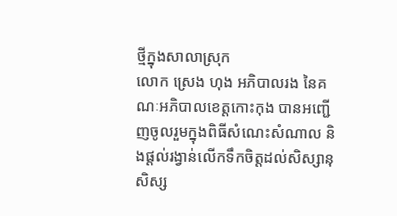ថ្មីក្នុងសាលាស្រុក
លោក ស្រេង ហុង អភិបាលរង នៃគណៈអភិបាលខេត្តកោះកុង បានអញ្ជើញចូលរួមក្នុងពិធីសំណេះសំណាល និងផ្ដល់រង្វាន់លើកទឹកចិត្តដល់សិស្សានុសិស្ស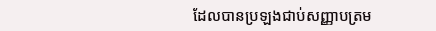ដែលបានប្រឡងជាប់សញ្ញាបត្រម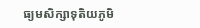ធ្យមសិក្សាទុតិយភូមិ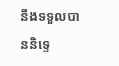នឹងទទួលបាននិទ្ទេ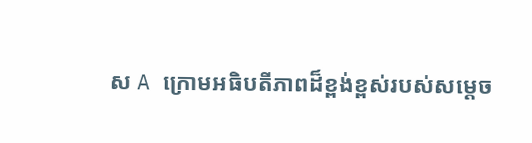ស A ក្រោមអធិបតីភាពដ៏ខ្ពង់ខ្ពស់របស់សម្ដេច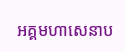អគ្គមហាសេនាប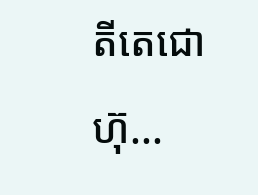តីតេជោ ហ៊ុ...